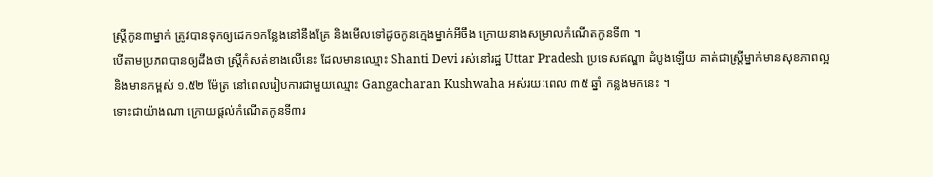ស្ត្រីកូន៣ម្នាក់ ត្រូវបានទុកឲ្យដេក១កន្លែងនៅនឹងគ្រែ និងមើលទៅដូចកូនក្មេងម្នាក់អីចឹង ក្រោយនាងសម្រាលកំណើតកូនទី៣ ។
បើតាមប្រភពបានឲ្យដឹងថា ស្ត្រីកំសត់ខាងលើនេះ ដែលមានឈ្មោះ Shanti Devi រស់នៅរដ្ឋ Uttar Pradesh ប្រទេសឥណ្ឌា ដំបូងឡើយ គាត់ជាស្ត្រីម្នាក់មានសុខភាពល្អ និងមានកម្ពស់ ១.៥២ ម៉ែត្រ នៅពេលរៀបការជាមួយឈ្មោះ Gangacharan Kushwaha អស់រយៈពេល ៣៥ ឆ្នាំ កន្លងមកនេះ ។
ទោះជាយ៉ាងណា ក្រោយផ្តល់កំណើតកូនទី៣រ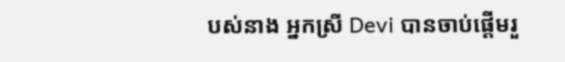បស់នាង អ្នកស្រី Devi បានចាប់ផ្តើមរួ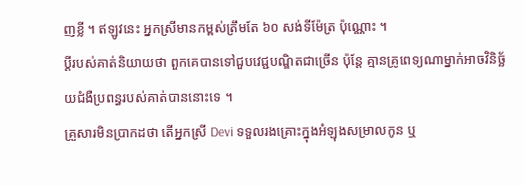ញខ្លី ។ ឥឡូវនេះ អ្នកស្រីមានកម្ពស់ត្រឹមតែ ៦០ សង់ទីម៉ែត្រ ប៉ុណ្ណោះ ។
ប្តីរបស់គាត់និយាយថា ពួកគេបានទៅជួបវេជ្ជបណ្ឌិតជាច្រើន ប៉ុន្តែ គ្មានគ្រូពេទ្យណាម្នាក់អាចវិនិច្ឆ័យជំងឺប្រពន្ធរបស់គាត់បាននោះទេ ។
គ្រួសារមិនប្រាកដថា តើអ្នកស្រី Devi ទទួលរងគ្រោះក្នុងអំឡុងសម្រាលកូន ឬ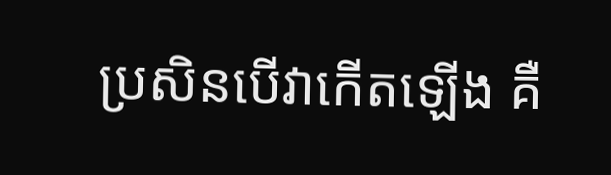ប្រសិនបើវាកើតឡើង គឺ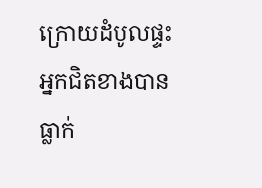ក្រោយដំបូលផ្ទះអ្នកជិតខាងបានធ្លាក់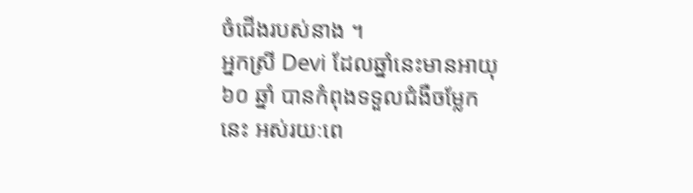ចំជើងរបស់នាង ។
អ្នកស្រី Devi ដែលឆ្នាំនេះមានអាយុ ៦០ ឆ្នាំ បានកំពុងទទួលជំងឺចម្លែកនេះ អស់រយៈពេ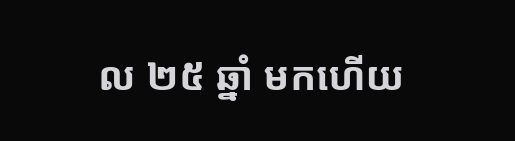ល ២៥ ឆ្នាំ មកហើយ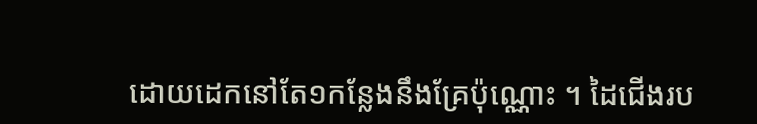ដោយដេកនៅតែ១កន្លែងនឹងគ្រែប៉ុណ្ណោះ ។ ដៃជើងរប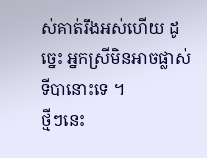ស់គាត់រឹងអស់ហើយ ដូច្នេះ អ្នកស្រីមិនអាចផ្លាស់ទីបានោះទេ ។
ថ្មីៗនេះ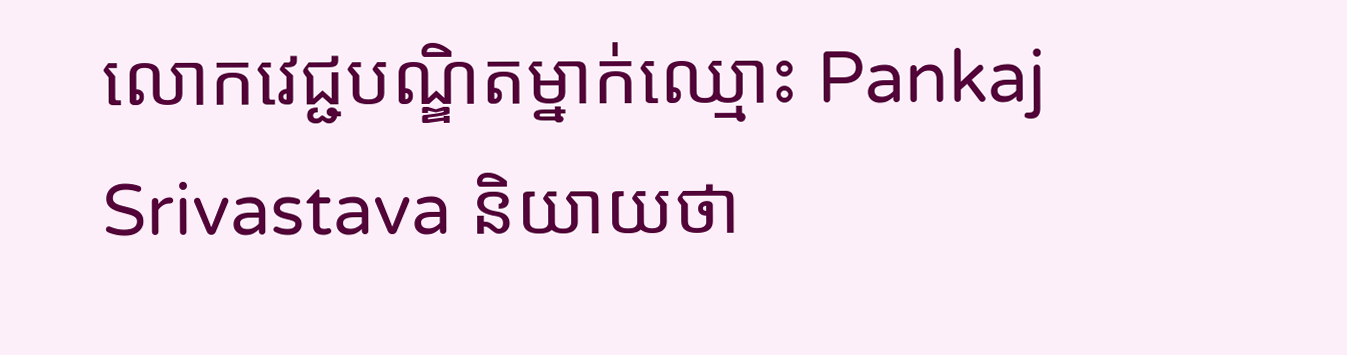លោកវេជ្ជបណ្ឌិតម្នាក់ឈ្មោះ Pankaj Srivastava និយាយថា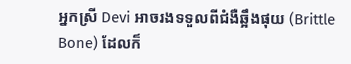អ្នកស្រី Devi អាចរងទទួលពីជំងឺឆ្អឹងផុយ (Brittle Bone) ដែលក៏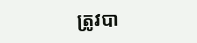ត្រូវបា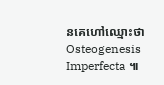នគេហៅឈ្មោះថា Osteogenesis Imperfecta ៕